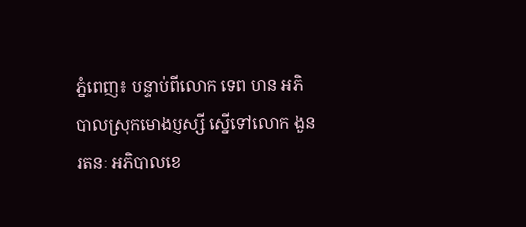ភ្នំពេញ៖ បន្ទាប់ពីលោក ទេព ហន អភិបាលស្រុកមោងប្ញស្សី ស្នើទៅលោក ងួន រតនៈ អភិបាលខេ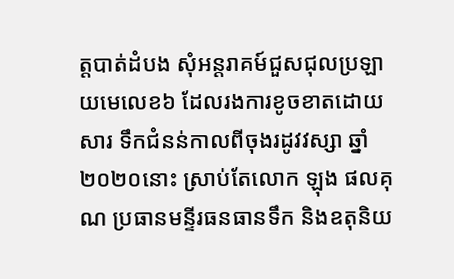ត្តបាត់ដំបង សុំអន្តរាគម៍ជួសជុលប្រឡាយមេលេខ៦ ដែលរងការខូចខាតដោយសារ ទឹកជំនន់កាលពីចុងរដូវវស្សា ឆ្នាំ២០២០នោះ ស្រាប់តែលោក ឡុង ផលគុណ ប្រធានមន្ទីរធនធានទឹក និងឧតុនិយ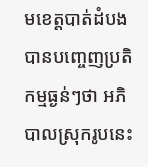មខេត្តបាត់ដំបង បានបញ្ចេញប្រតិកម្មធ្ងន់ៗថា អភិបាលស្រុករូបនេះ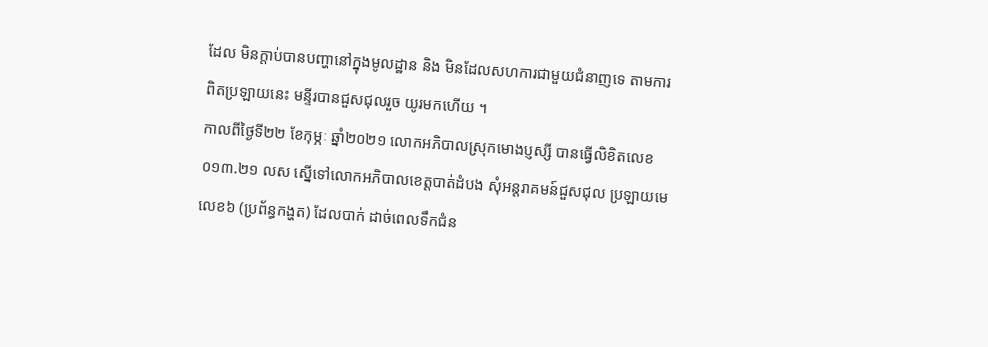ដែល មិនក្តាប់បានបញ្ហានៅក្នុងមូលដ្ឋាន និង មិនដែលសហការជាមួយជំនាញទេ តាមការពិតប្រឡាយនេះ មន្ទីរបានជួសជុលរួច យូរមកហើយ ។
កាលពីថ្ងៃទី២២ ខែកុម្ភៈ ឆ្នាំ២០២១ លោកអភិបាលស្រុកមោងប្ញស្សី បានធ្វើលិខិតលេខ ០១៣.២១ លស ស្នើទៅលោកអភិបាលខេត្តបាត់ដំបង សុំអន្តរាគមន៍ជួសជុល ប្រឡាយមេលេខ៦ (ប្រព័ន្ធកង្ហត) ដែលបាក់ ដាច់ពេលទឹកជំន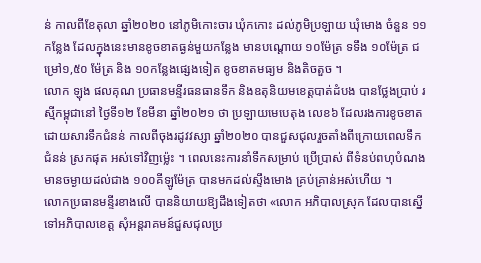ន់ កាលពីខែតុលា ឆ្នាំ២០២០ នៅភូមិកោះចារ ឃុំកកោះ ដល់ភូមិប្រឡាយ ឃុំមោង ចំនួន ១១កន្លែង ដែលក្នុងនេះមានខូចខាតធ្ងន់មួយកន្លែង មានបណ្តោយ ១០ម៉ែត្រ ទទឹង ១០ម៉ែត្រ ជម្រៅ១,៥០ ម៉ែត្រ និង ១០កន្លែងផ្សេងទៀត ខូចខាតមធ្យម និងតិចតួច ។
លោក ឡុង ផលគុណ ប្រធានមន្ទីរធនធានទឹក និងឧតុនិយមខេត្តបាត់ដំបង បានថ្លែងប្រាប់ រស្មីកម្ពុជានៅ ថ្ងៃទី១២ ខែមីនា ឆ្នាំ២០២១ ថា ប្រឡាយមេបេតុង លេខ៦ ដែលរងការខូចខាត ដោយសារទឹកជំនន់ កាលពីចុងរដូវវស្សា ឆ្នាំ២០២០ បានជួសជុលរួចតាំងពីក្រោយពេលទឹកជំនន់ ស្រកផុត អស់ទៅវិញម្ល៉េះ ។ ពេលនេះការនាំទឹកសម្រាប់ ប្រើប្រាស់ ពីទំនប់ពហុបំណងមានចម្ងាយដល់ជាង ១០០គីឡូម៉ែត្រ បានមកដល់ស្ទឹងមោង គ្រប់គ្រាន់អស់ហើយ ។
លោកប្រធានមន្ទីរខាងលើ បាននិយាយឱ្យដឹងទៀតថា «លោក អភិបាលស្រុក ដែលបានស្នើទៅអភិបាលខេត្ត សុំអន្តរាគមន៍ជួសជុលប្រ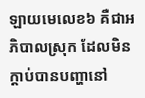ឡាយមេលេខ៦ គឺជាអភិបាលស្រុក ដែលមិនក្តាប់បានបញ្ហានៅ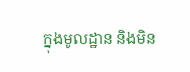ក្នុងមូលដ្ឋាន និងមិន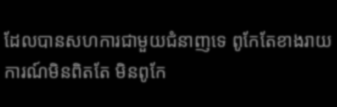ដែលបានសហការជាមួយជំនាញទេ ពូកែតែខាងរាយការណ៍មិនពិតតែ មិនពូកែ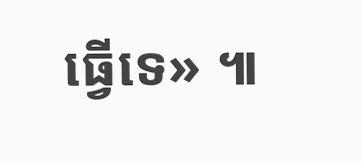ធ្វើទេ» ៕